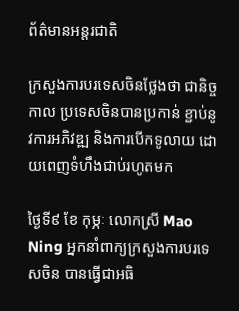ព័ត៌មានអន្តរជាតិ

ក្រសួងការបរទេសចិនថ្លែងថា ជានិច្ចកាល ប្រទេសចិនបានប្រកាន់ ខ្ជាប់នូវការអភិវឌ្ឍ និងការបើកទូលាយ ដោយពេញទំហឹងជាប់រហូតមក

ថ្ងៃទី៩ ខែ កុម្ភៈ លោកស្រី Mao Ning អ្នកនាំពាក្យក្រសួងការបរទេសចិន បានធ្វើជាអធិ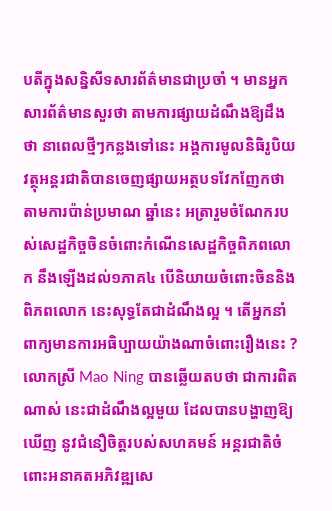បតីក្នុងសន្និសីទសារព័ត៌មានជាប្រចាំ ។ មានអ្នកសារព័ត៌មានសួរថា តាមការផ្សាយដំណឹងឱ្យដឹងថា នាពេលថ្មីៗកន្លងទៅនេះ អង្គការមូលនិធិរូបិយវត្ថុអន្តរជាតិបានចេញផ្សាយអត្ថបទវែកញែកថា តាមការប៉ាន់ប្រមាណ ឆ្នាំនេះ អត្រារួមចំណែករបស់សេដ្ឋកិច្ចចិនចំពោះកំណើនសេដ្ឋកិច្ចពិភពលោក នឹងឡើងដល់១ភាគ៤ បើនិយាយចំពោះចិននិងពិភពលោក នេះសុទ្ធតែជាដំណឹងល្អ ។ តើអ្នកនាំពាក្យមានការអធិប្បាយយ៉ាងណាចំពោះរឿងនេះ ?
លោកស្រី Mao Ning បានឆ្លើយតបថា ជាការពិតណាស់ នេះជាដំណឹងល្អមួយ ដែលបានបង្ហាញឱ្យឃើញ នូវជំនឿចិត្តរបស់សហគមន៍ អន្តរជាតិចំពោះអនាគតអភិវឌ្ឍសេ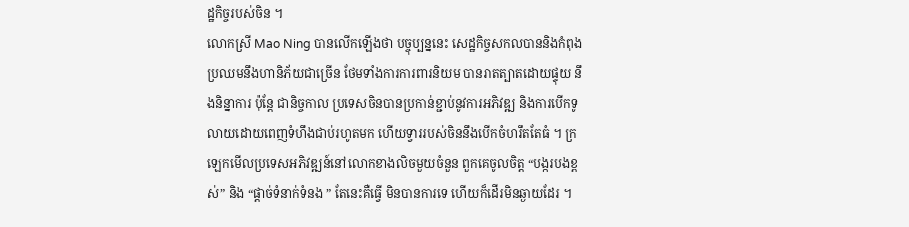ដ្ឋកិច្ចរបស់ចិន ។
លោកស្រី Mao Ning បានលើកឡើងថា បច្ចុប្បន្ននេះ សេដ្ឋកិច្ចសកលបាននិងកំពុងប្រឈមនឹងហានិភ័យជាច្រើន ថែមទាំងការការពារនិយម បានរាតត្បាតដោយផ្ទុយ នឹងនិន្នាការ ប៉ុន្តែ ជានិច្ចកាល ប្រទេសចិនបានប្រកាន់ខ្ជាប់នូវការអភិវឌ្ឍ និងការបើកទូលាយដោយពេញទំហឹងជាប់រហូតមក ហើយទ្វាររបស់ចិននឹងបើកចំហរឹតតែធំ ។ ក្រឡេកមើលប្រទេសអភិវឌ្ឍន៍នៅលោកខាងលិចមួយចំនួន ពួកគេចូលចិត្ត “បង្ករបងខ្ពស់” និង “ផ្តាច់ទំនាក់ទំនង ” តែនេះគឺធ្វើ មិនបានការទេ ហើយក៏ដើរមិនឆ្ងាយដែរ ។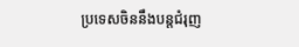ប្រទេសចិននឹងបន្តជំរុញ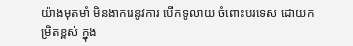យ៉ាងមុតមាំ មិនងាករេនូវការ បើកទូលាយ ចំពោះបរទេស ដោយកម្រិតខ្ពស់ ក្នុង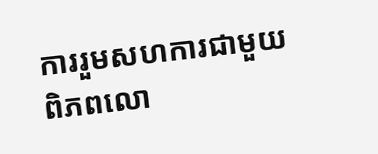ការរួមសហការជាមួយ ពិភពលោ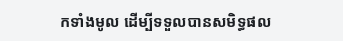កទាំងមូល ដើម្បីទទួលបានសមិទ្ធផល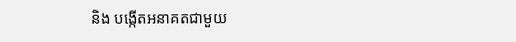និង បង្កើតអនាគតជាមួយ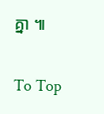គ្នា ៕

To Top